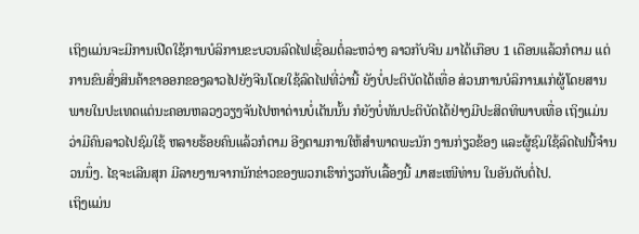ເຖິງແມ່ນຈະມີການເປີດໃຊ້ການບໍລິການຂະບວນລົດໄຟເຊື່ອມຕໍ່ລະຫວ່າງ ລາວກັບຈີນ ມາໄດ້ເກືອບ 1 ເດືອນແລ້ວກໍຕາມ ແຕ່ການຂົນສົ່ງສິນຄ້າຂາອອກຂອງລາວໄປຍັງຈີນໂດຍໃຊ້ລົດໄຟທີ່ວ່ານີ້ ຍັງບໍ່ປະຕິບັດໄດ້ເທື່ອ ສ່ວນການບໍລິການແກ່ຜູ້ໂດຍສານພາຍໃນປະເທດແຕ່ນະຄອນຫລວງວຽງຈັນໄປຫາດ່ານບໍ່ເຕັນນັ້ນ ກໍຍັງບໍ່ທັນປະຕິບັດໄດ້ຢ່າງມີປະສິດທິພາບເທື່ອ ເຖິງແມ່ນວ່າມີຄົນລາວໄປຊົມໃຊ້ ຫລາຍຮ້ອຍຄົນແລ້ວກໍຕາມ ອີງຕາມການໃຫ້ສໍາພາດພະນັກ ງານກ່ຽວຂ້ອງ ແລະຜູ້ຊົມໃຊ້ລົດໄຟນີ້ຈໍານວນນຶ່ງ. ໄຊຈະເລີນສຸກ ມີລາຍງານຈາກນັກຂ່າວຂອງພວກເຮົາກ່ຽວກັບເລື້ອງນີ້ ມາສະເໜີທ່ານ ໃນອັນດັບຕໍ່ໄປ.
ເຖິງແມ່ນ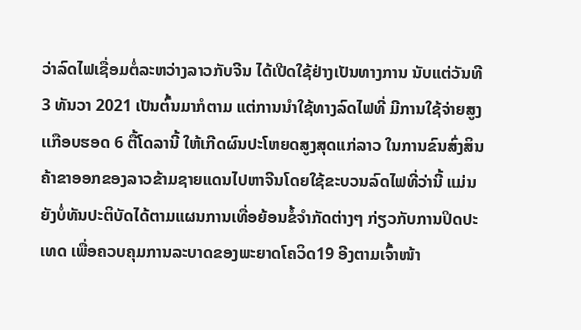ວ່າລົດໄຟເຊື່ອມຕໍ່ລະຫວ່າງລາວກັບຈີນ ໄດ້ເປີດໃຊ້ຢ່າງເປັນທາງການ ນັບແຕ່ວັນທີ 3 ທັນວາ 2021 ເປັນຕົ້ນມາກໍຕາມ ແຕ່ການນໍາໃຊ້ທາງລົດໄຟທີ່ ມີການໃຊ້ຈ່າຍສູງເເກືອບຮອດ 6 ຕື້ໂດລານີ້ ໃຫ້ເກີດຜົນປະໂຫຍດສູງສຸດແກ່ລາວ ໃນການຂົນສົ່ງສິນຄ້າຂາອອກຂອງລາວຂ້າມຊາຍແດນໄປຫາຈີນໂດຍໃຊ້ຂະບວນລົດໄຟທີ່ວ່ານີ້ ແມ່ນຍັງບໍ່ທັນປະຕິບັດໄດ້ຕາມແຜນການເທື່ອຍ້ອນຂໍ້ຈໍາກັດຕ່າງໆ ກ່ຽວກັບການປິດປະເທດ ເພື່ອຄວບຄຸມການລະບາດຂອງພະຍາດໂຄວິດ19 ອີງຕາມເຈົ້າໜ້າ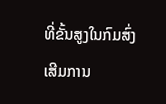ທີ່ຂັ້ນສູງໃນກົມສົ່ງເສີມການ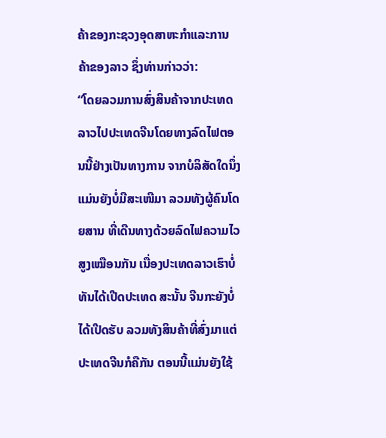ຄ້າຂອງກະຊວງອຸດສາຫະກໍາແລະການຄ້າຂອງລາວ ຊຶ່ງທ່ານກ່າວວ່າ:
“ໂດຍລວມການສົ່ງສິນຄ້າຈາກປະເທດລາວໄປປະເທດຈີນໂດຍທາງລົດໄຟຕອນນີ້ຢ່າງເປັນທາງການ ຈາກບໍລິສັດໃດນຶ່ງ ແມ່ນຍັງບໍ່ມີສະເໜີມາ ລວມທັງຜູ້ຄົນໂດຍສານ ທີ່ເດີນທາງດ້ວຍລົດໄຟຄວາມໄວສູງເໝືອນກັນ ເນື່ອງປະເທດລາວເຮົາບໍ່ທັນໄດ້ເປີດປະເທດ ສະນັ້ນ ຈີນກະຍັງບໍ່ໄດ້ເປີດຮັບ ລວມທັງສິນຄ້າທີ່ສົ່ງມາແຕ່ປະເທດຈີນກໍຄືກັນ ຕອນນີ້ແມ່ນຍັງໃຊ້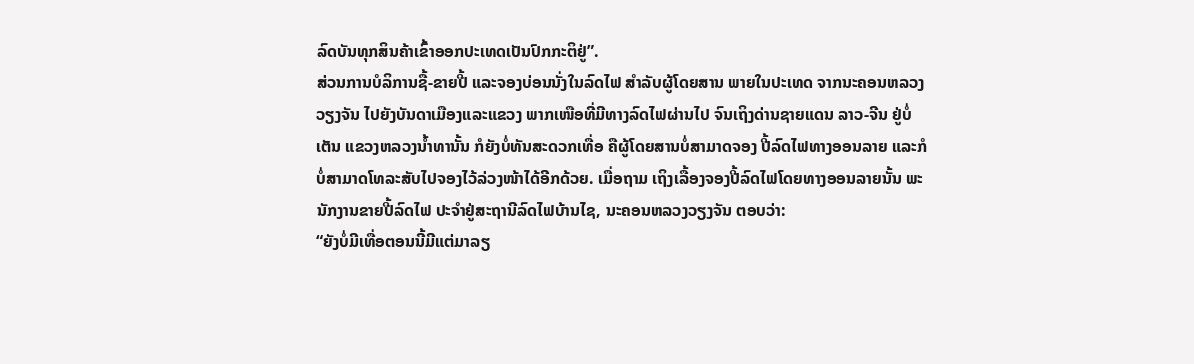ລົດບັນທຸກສິນຄ້າເຂົ້າອອກປະເທດເປັນປົກກະຕິຢູ່”.
ສ່ວນການບໍລິການຊື້-ຂາຍປີ້ ແລະຈອງບ່ອນນັ່ງໃນລົດໄຟ ສໍາລັບຜູ້ໂດຍສານ ພາຍໃນປະເທດ ຈາກນະຄອນຫລວງວຽງຈັນ ໄປຍັງບັນດາເມືອງແລະແຂວງ ພາກເໜືອທີ່ມີທາງລົດໄຟຜ່ານໄປ ຈົນເຖິງດ່ານຊາຍແດນ ລາວ-ຈີນ ຢູ່ບໍ່ເຕັນ ແຂວງຫລວງນໍ້າທານັ້ນ ກໍຍັງບໍ່ທັນສະດວກເທື່ອ ຄືຜູ້ໂດຍສານບໍ່ສາມາດຈອງ ປີ້ລົດໄຟທາງອອນລາຍ ແລະກໍບໍ່ສາມາດໂທລະສັບໄປຈອງໄວ້ລ່ວງໜ້າໄດ້ອີກດ້ວຍ. ເມື່ອຖາມ ເຖິງເລື້ອງຈອງປີ້ລົດໄຟໂດຍທາງອອນລາຍນັ້ນ ພະນັກງານຂາຍປີ້ລົດໄຟ ປະຈໍາຢູ່ສະຖານີລົດໄຟບ້ານໄຊ, ນະຄອນຫລວງວຽງຈັນ ຕອບວ່າ:
“ຍັງບໍ່ມີເທື່ອຕອນນີ້ມີແຕ່ມາລຽ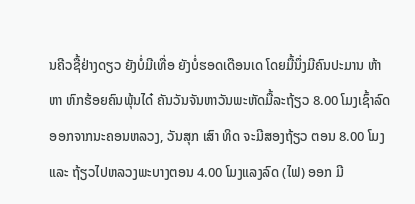ນຄີວຊື້ຢ່າງດຽວ ຍັງບໍ່ມີເທື່ອ ຍັງບໍ່ຮອດເດືອນເດ ໂດຍມື້ນຶ່ງມີຄົນປະມານ ຫ້າ ຫາ ຫົກຮ້ອຍຄົນພຸ້ນໄດ໋ ຄັນວັນຈັນຫາວັນພະຫັດມື້ລະຖ້ຽວ 8.00 ໂມງເຊົ້າລົດອອກຈາກນະຄອນຫລວງ, ວັນສຸກ ເສົາ ທິດ ຈະມີສອງຖ້ຽວ ຕອນ 8.00 ໂມງ ແລະ ຖ້ຽວໄປຫລວງພະບາງຕອນ 4.00 ໂມງແລງລົດ (ໄຟ) ອອກ ມີ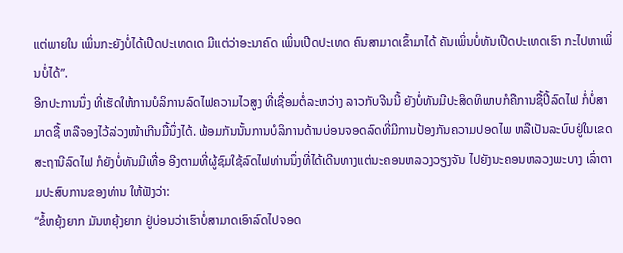ແຕ່ພາຍໃນ ເພິ່ນກະຍັງບໍ່ໄດ້ເປີດປະເທດເດ ມີແຕ່ວ່າອະນາຄົດ ເພິ່ນເປີດປະເທດ ຄົນສາມາດເຂົ້າມາໄດ້ ຄັນເພິ່ນບໍ່ທັນເປີດປະເທດເຮົາ ກະໄປຫາເພິ່ນບໍ່ໄດ້”.
ອີກປະການນຶ່ງ ທີ່ເຮັດໃຫ້ການບໍລິການລົດໄຟຄວາມໄວສູງ ທີ່ເຊື່ອມຕໍ່ລະຫວ່າງ ລາວກັບຈີນນີ້ ຍັງບໍ່ທັນມີປະສິດທິພາບກໍຄືການຊື້ປີ້ລົດໄຟ ກໍ່ບໍ່ສາມາດຊື້ ຫລືຈອງໄວ້ລ່ວງໜ້າເກີນມື້ນຶ່ງໄດ້. ພ້ອມກັນນັ້ນການບໍລິການດ້ານບ່ອນຈອດລົດທີ່ມີການປ້ອງກັນຄວາມປອດໄພ ຫລືເປັນລະບົບຢູ່ໃນເຂດສະຖານີລົດໄຟ ກໍຍັງບໍ່ທັນມີເທື່ອ ອີງຕາມທີ່ຜູ້ຊົມໃຊ້ລົດໄຟທ່ານນຶ່ງທີ່ໄດ້ເດີນທາງແຕ່ນະຄອນຫລວງວຽງຈັນ ໄປຍັງນະຄອນຫລວງພະບາງ ເລົ່າຕາມປະສົບການຂອງທ່ານ ໃຫ້ຟັງວ່າ:
“ຂໍ້ຫຍຸ້ງຍາກ ມັນຫຍຸ້ງຍາກ ຢູ່ບ່ອນວ່າເຮົາບໍ່ສາມາດເອົາລົດໄປຈອດ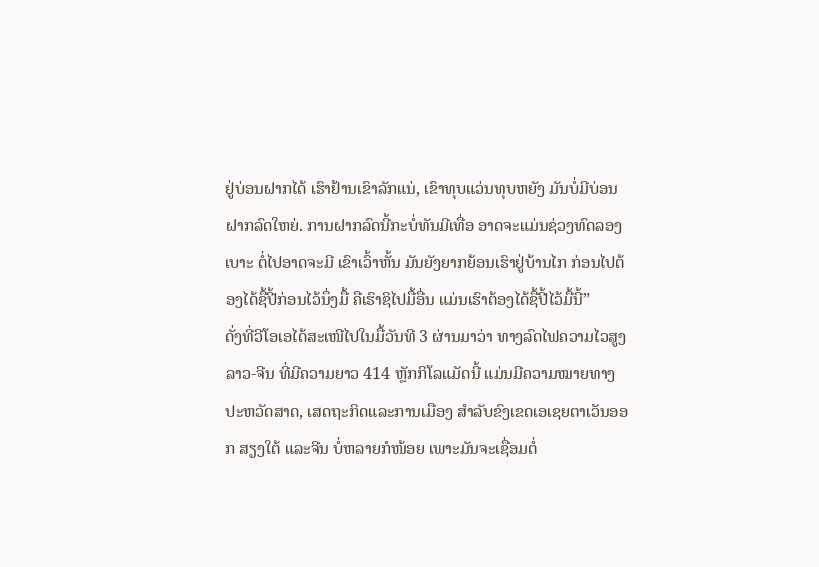ຢູ່ບ່ອນຝາກໄດ້ ເຮົາຢ້ານເຂົາລັກແນ່, ເຂົາທຸບແວ່ນທຸບຫຍັງ ມັນບໍ່ມີບ່ອນຝາກລົດໃຫຍ່. ການຝາກລົດນີ້ກະບໍ່ທັນມີເທື່ອ ອາດຈະແມ່ນຊ່ວງທົດລອງເບາະ ຕໍ່ໄປອາດຈະມີ ເຂົາເວົ້າຫັ້ນ ມັນຍັງຍາກຍ້ອນເຮົາຢູ່ບ້ານໄກ ກ່ອນໄປຕ້ອງໄດ້ຊື້ປີ້ກ່ອນໄວ້ນຶ່ງມື້ ຄືເຮົາຊິໄປມື້ອື່ນ ແມ່ນເຮົາຕ້ອງໄດ້ຊື້ປີ້ໄວ້ມື້ນີ້”
ດັ່ງທີ່ວີໂອເອໄດ້ສະເໜີໄປໃນມື້ວັນທີ 3 ຜ່ານມາວ່າ ທາງລົດໄຟຄວາມໄວສູງ ລາວ-ຈີນ ທີ່ມີຄວາມຍາວ 414 ຫຼັກກິໂລແມັດນີ້ ແມ່ນມີຄວາມໝາຍທາງປະຫວັດສາດ, ເສດຖະກິດແລະການເມືອງ ສໍາລັບຂົງເຂດເອເຊຍຕາເວັນອອກ ສຽງໃຕ້ ແລະຈີນ ບໍ່ຫລາຍກໍໜ້ອຍ ເພາະມັນຈະເຊື່ອມຕໍ່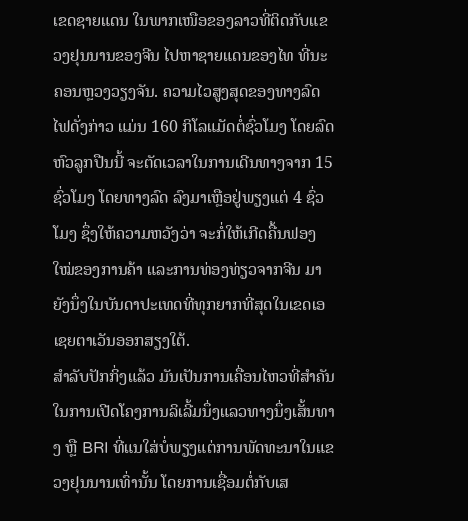ເຂດຊາຍແດນ ໃນພາກເໜືອຂອງລາວທີ່ຕິດກັບແຂວງຢຸນນານຂອງຈີນ ໄປຫາຊາຍແດນຂອງໄທ ທີ່ນະຄອນຫຼວງວຽງຈັນ. ຄວາມໄວສູງສຸດຂອງທາງລົດໄຟດັ່ງກ່າວ ແມ່ນ 160 ກິໂລແມັດຕໍ່ຊົ່ວໂມງ ໂດຍລົດຫົວລູກປືນນີ້ ຈະຕັດເວລາໃນການເດີນທາງຈາກ 15 ຊົ່ວໂມງ ໂດຍທາງລົດ ລົງມາເຫຼືອຢູ່ພຽງແຕ່ 4 ຊົ່ວໂມງ ຊຶ່ງໃຫ້ຄວາມຫວັງວ່າ ຈະກໍ່ໃຫ້ເກີດຄື້ນຟອງໃໝ່ຂອງການຄ້າ ແລະການທ່ອງທ່ຽວຈາກຈີນ ມາຍັງນຶ່ງໃນບັນດາປະເທດທີ່ທຸກຍາກທີ່ສຸດໃນເຂດເອເຊຍຕາເວັນອອກສຽງໃຕ້.
ສຳລັບປັກກິ່ງແລ້ວ ມັນເປັນການເຄື່ອນໄຫວທີ່ສຳຄັນ ໃນການເປີດໂຄງການລິເລີ້ມນຶ່ງແລວທາງນຶ່ງເສັ້ນທາງ ຫຼື BRI ທີ່ແນໃສ່ບໍ່ພຽງແຕ່ການພັດທະນາໃນແຂວງຢຸນນານເທົ່ານັ້ນ ໂດຍການເຊື່ອມຕໍ່ກັບເສ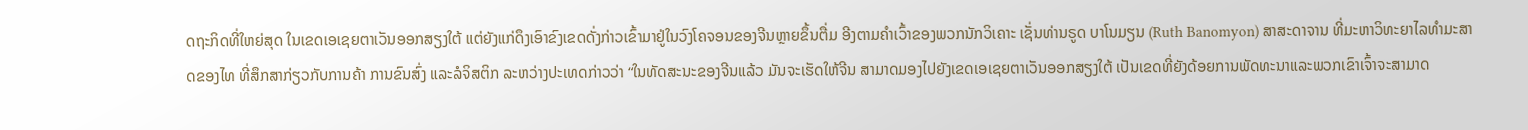ດຖະກິດທີ່ໃຫຍ່ສຸດ ໃນເຂດເອເຊຍຕາເວັນອອກສຽງໃຕ້ ແຕ່ຍັງແກ່ດຶງເອົາຂົງເຂດດັ່ງກ່າວເຂົ້າມາຢູ່ໃນວົງໂຄຈອນຂອງຈີນຫຼາຍຂຶ້ນຕື່ມ ອີງຕາມຄຳເວົ້າຂອງພວກນັກວິເຄາະ ເຊັ່ນທ່ານຣູດ ບາໂນມຽນ (Ruth Banomyon) ສາສະດາຈານ ທີ່ມະຫາວິທະຍາໄລທຳມະສາດຂອງໄທ ທີ່ສຶກສາກ່ຽວກັບການຄ້າ ການຂົນສົ່ງ ແລະລໍຈິສຕິກ ລະຫວ່າງປະເທດກ່າວວ່າ “ໃນທັດສະນະຂອງຈີນແລ້ວ ມັນຈະເຮັດໃຫ້ຈີນ ສາມາດມອງໄປຍັງເຂດເອເຊຍຕາເວັນອອກສຽງໃຕ້ ເປັນເຂດທີ່ຍັງດ້ອຍການພັດທະນາແລະພວກເຂົາເຈົ້າຈະສາມາດ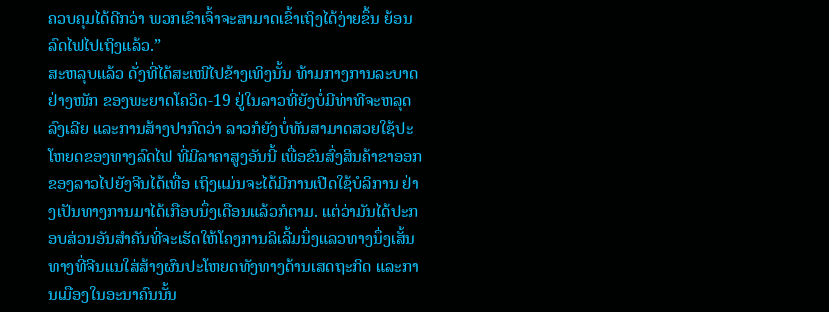ຄວບຄຸມໄດ້ດີກວ່າ ພວກເຂົາເຈົ້າຈະສາມາດເຂົ້າເຖິງໄດ້ງ່າຍຂຶ້ນ ຍ້ອນລົດໄຟໄປເຖິງແລ້ວ.”
ສະຫລຸບແລ້ວ ດັ່ງທີ່ໄດ້ສະເໜີໄປຂ້າງເທິງນັ້ນ ທ້າມກາງການລະບາດຢ່າງໜັກ ຂອງພະຍາດໂຄວິດ-19 ຢູ່ໃນລາວທີ່ຍັງບໍ່ມີທ່າທີຈະຫລຸດລົງເລີຍ ແລະການສ້າງປາກົດວ່າ ລາວກໍຍັງບໍ່ທັນສາມາດສວຍໃຊ້ປະໂຫຍດຂອງທາງລົດໄຟ ທີ່ມີລາຄາສູງອັນນີ້ ເພື່ອຂົນສົ່ງສິນຄ້າຂາອອກຂອງລາວໄປຍັງຈີນໄດ້ເທື່ອ ເຖິງແມ່ນຈະໄດ້ມີການເປີດໃຊ້ບໍລິການ ຢ່າງເປັນທາງການມາໄດ້ເກືອບນຶ່ງເດືອນແລ້ວກໍຕາມ. ແຕ່ວ່າມັນໄດ້ປະກອບສ່ວນອັນສໍາຄັນທີ່ຈະເຮັດໃຫ້ໂຄງການລິເລີ້ມນຶ່ງແລວທາງນຶ່ງເສັ້ນທາງທີ່ຈີນແນໃສ່ສ້າງຜົນປະໂຫຍດທັງທາງດ້ານເສດຖະກິດ ແລະການເມືອງໃນອະນາຄົນນັ້ນ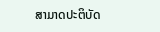ສາມາດປະຕິບັດ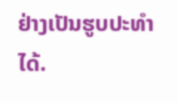ຢ່າງເປັນຮູບປະທໍາໄດ້.